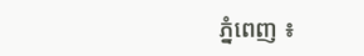ភ្នំពេញ ៖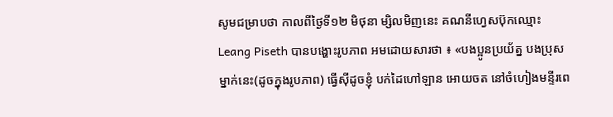សូមជម្រាបថា កាលពីថ្ងៃទី១២ មិថុនា ម្សិលមិញនេះ គណនីហ្វេសប៊ុកឈ្មោះ Leang Piseth បានបង្ហោះរូបភាព អមដោយសារថា ៖ «បងប្អូនប្រយ័ត្ន បងប្រុសម្នាក់នេះ(ដូចក្នុងរូបភាព) ធ្វើស៊ីដូចខ្ញុំ បក់ដៃហៅឡាន អោយចត នៅចំហៀងមន្ទីរពេ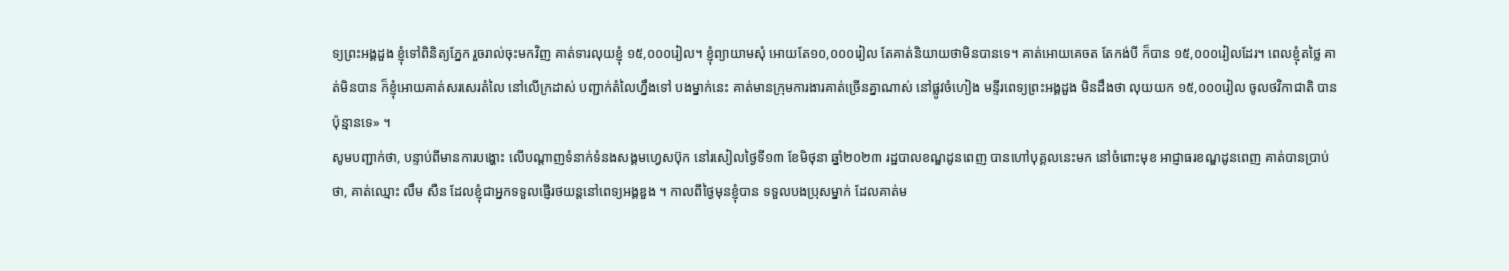ទ្យព្រះអង្គដួង ខ្ញុំទៅពិនិត្យភ្នែក រួចរាល់ចុះមកវិញ គាត់ទារលុយខ្ញុំ ១៥,០០០រៀល។ ខ្ញុំព្យាយាមសុំ អោយតែ១០,០០០រៀល តែគាត់និយាយថាមិនបានទេ។ គាត់អោយគេចត តែកង់បី ក៏បាន ១៥,០០០រៀលដែរ។ ពេលខ្ញុំតថ្លៃ គាត់មិនបាន ក៏ខ្ញុំអោយគាត់សរសេរតំលៃ នៅលើក្រដាស់ បញ្ជាក់តំលៃហ្នឹងទៅ បងម្នាក់នេះ គាត់មានក្រុមការងារគាត់ច្រើនគ្នាណាស់ នៅផ្លូវចំហៀង មន្ទីរពេទ្យព្រះអង្គដួង មិនដឹងថា លុយយក ១៥,០០០រៀល ចូលថវិកាជាតិ បានប៉ុន្មានទេ» ។
សូមបញ្ជាក់ថា, បន្ទាប់ពីមានការបង្ហោះ លើបណ្តាញទំនាក់ទំនងសង្គមហ្វេសប៊ុក នៅរសៀលថ្ងៃទី១៣ ខែមិថុនា ឆ្នាំ២០២៣ រដ្ឋបាលខណ្ឌដូនពេញ បានហៅបុគ្គលនេះមក នៅចំពោះមុខ អាជ្ញាធរខណ្ឌដូនពេញ គាត់បានប្រាប់ថា, គាត់ឈ្មោះ លឹម សឺន ដែលខ្ញុំជាអ្នកទទួលផ្ញើរថយន្តនៅពេទ្យអង្គឌួង ។ កាលពីថ្ងៃមុនខ្ញុំបាន ទទួលបងប្រុសម្នាក់ ដែលគាត់ម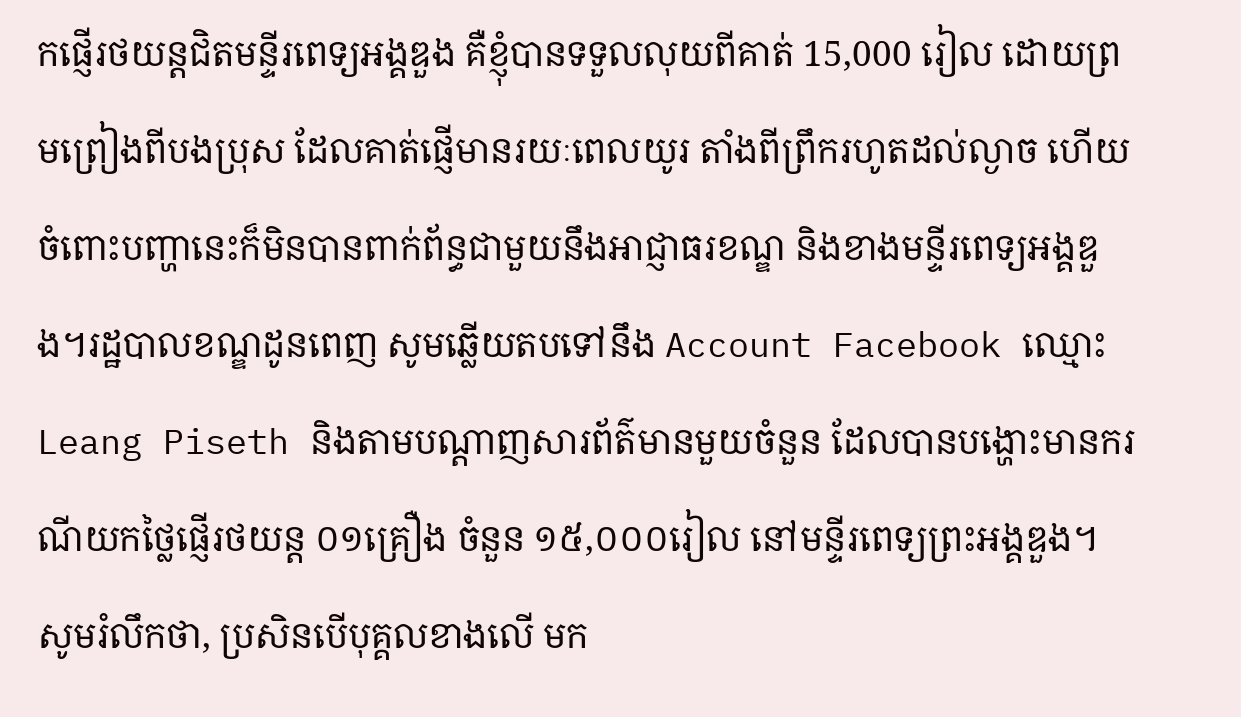កផ្ញើរថយន្តជិតមន្ទីរពេទ្យអង្គឌួង គឺខ្ញុំបានទទួលលុយពីគាត់ 15,000 រៀល ដោយព្រមព្រៀងពីបងប្រុស ដែលគាត់ផ្ញើមានរយៈពេលយូរ តាំងពីព្រឹករហូតដល់ល្ងាច ហើយចំពោះបញ្ហានេះក៏មិនបានពាក់ព័ន្ធជាមួយនឹងអាជ្ញាធរខណ្ឌ និងខាងមន្ទីរពេទ្យអង្គឌួង។រដ្ឋបាលខណ្ឌដូនពេញ សូមឆ្លើយតបទៅនឹង Account Facebook ឈ្មោះ Leang Piseth និងតាមបណ្តាញសារព័ត៌មានមួយចំនួន ដែលបានបង្ហោះមានករណីយកថ្លៃផ្ញើរថយន្ត ០១គ្រឿង ចំនួន ១៥,០០០រៀល នៅមន្ទីរពេទ្យព្រះអង្គឌួង។
សូមរំលឹកថា, ប្រសិនបើបុគ្គលខាងលើ មក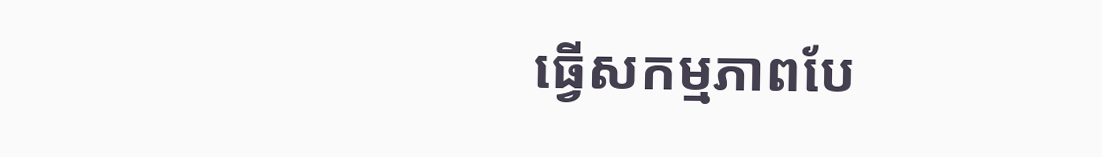ធ្វើសកម្មភាពបែ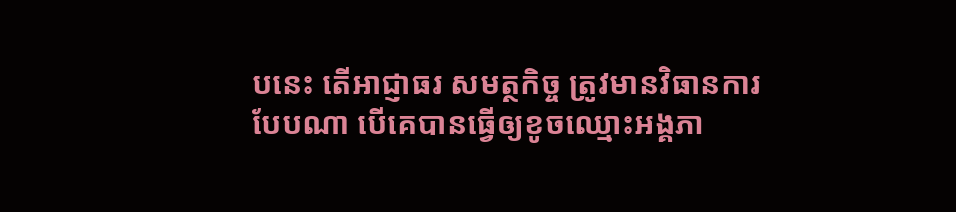បនេះ តើអាជ្ញាធរ សមត្ថកិច្ច ត្រូវមានវិធានការបែបណា បើគេបានធ្វើឲ្យខូចឈ្មោះអង្គភា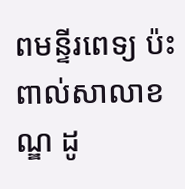ពមន្ទីរពេទ្យ ប៉ះពាល់សាលាខណ្ឌ ដូ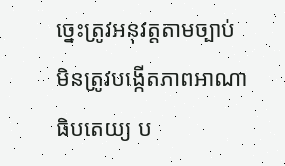ច្នេះត្រូវអនុវត្តតាមច្បាប់ មិនត្រូវបង្កើតភាពអាណាធិបតេយ្យ ប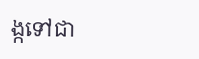ង្កទៅជា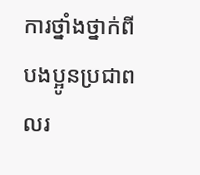ការថ្នាំងថ្នាក់ពីបងប្អូនប្រជាពលរ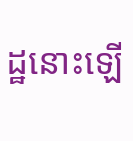ដ្ឋនោះឡើ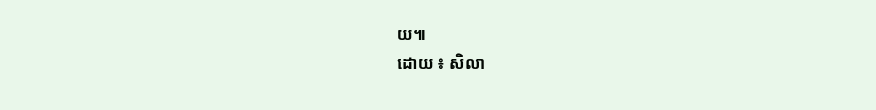យ៕
ដោយ ៖ សិលា